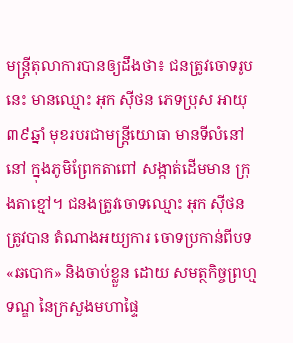មន្ត្រីតុលាការបានឲ្យដឹងថា៖ ជនត្រូវចោទរូបនេះ មានឈ្មោះ អុក ស៊ីថន ភេទប្រុស អាយុ ៣៩ឆ្នាំ មុខរបរជាមន្ត្រីយោធា មានទីលំនៅ នៅ ក្នុងភូមិព្រែកតាពៅ សង្កាត់ដើមមាន ក្រុងតាខ្មៅ។ ជនងត្រូវចោទឈ្មោះ អុក ស៊ីថន ត្រូវបាន តំណាងអយ្យការ ចោទប្រកាន់ពីបទ«ឆបោក» និងចាប់ខ្លួន ដោយ សមត្ថកិច្ចព្រហ្មទណ្ឌ នៃក្រសួងមហាផ្ទៃ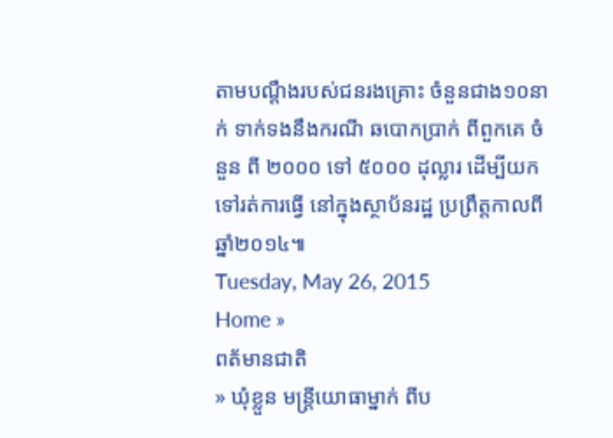តាមបណ្តឹងរបស់ជនរងគ្រោះ ចំនួនជាង១០នាក់ ទាក់ទងនឹងករណី ឆបោកប្រាក់ ពីពួកគេ ចំនួន ពី ២០០០ ទៅ ៥០០០ ដុល្លារ ដើម្បីយកទៅរត់ការធ្វើ នៅក្នុងស្ថាប័នរដ្ឋ ប្រព្រឹត្តកាលពីឆ្នាំ២០១៤៕
Tuesday, May 26, 2015
Home »
ពត័មានជាតិ
» ឃុំខ្លួន មន្ត្រីយោធាម្នាក់ ពីប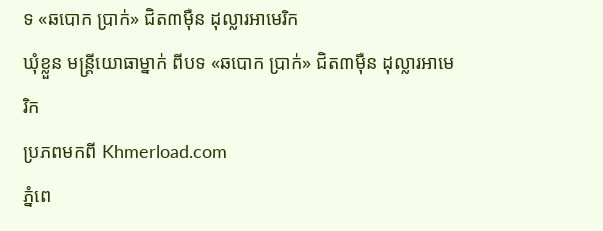ទ «ឆបោក ប្រាក់» ជិត៣ម៉ឺន ដុល្លារអាមេរិក
ឃុំខ្លួន មន្ត្រីយោធាម្នាក់ ពីបទ «ឆបោក ប្រាក់» ជិត៣ម៉ឺន ដុល្លារអាមេរិក
ប្រភពមកពី Khmerload.com
ភ្នំពេ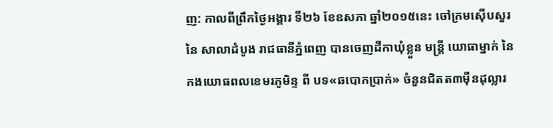ញ: កាលពីព្រឹកថ្ងៃអង្គារ ទី២៦ ខែឧសភា ឆ្នាំ២០១៥នេះ ចៅក្រមស៊ើបសួរ នៃ សាលាដំបូង រាជធានីភ្នំពេញ បានចេញដីកាឃុំខ្លួន មន្ត្រី យោធាម្នាក់ នៃកងយោធពលខេមរភូមិន្ទ ពី បទ«ឆបោកប្រាក់» ចំនួនជិតត៣ម៉ឺនដុល្លារ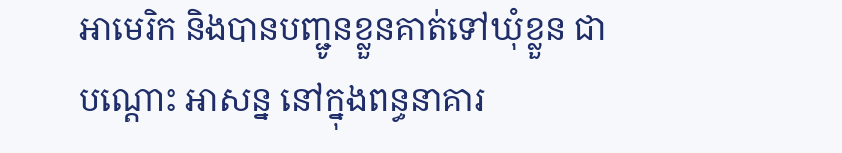អាមេរិក និងបានបញ្ជូនខ្លួនគាត់ទៅឃុំខ្លួន ជាបណ្តោះ អាសន្ន នៅក្នុងពន្ធនាគារ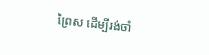ព្រៃស ដើម្បីរង់ចាំ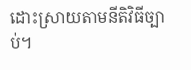ដោះស្រាយតាមនីតិវិធីច្បាប់។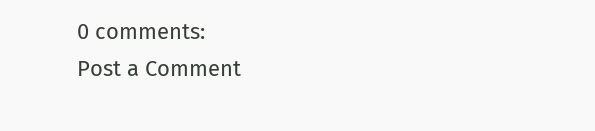0 comments:
Post a Comment